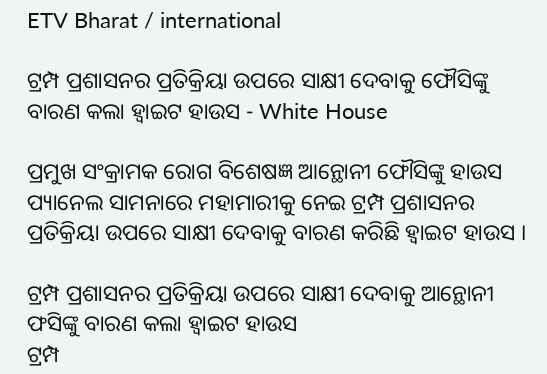ETV Bharat / international

ଟ୍ରମ୍ପ ପ୍ରଶାସନର ପ୍ରତିକ୍ରିୟା ଉପରେ ସାକ୍ଷୀ ଦେବାକୁ ଫୌସିଙ୍କୁ ବାରଣ କଲା ହ୍ବାଇଟ ହାଉସ - White House

ପ୍ରମୁଖ ସଂକ୍ରାମକ ରୋଗ ବିଶେଷଜ୍ଞ ଆନ୍ଥୋନୀ ଫୌସିଙ୍କୁ ହାଉସ ପ୍ୟାନେଲ ସାମନାରେ ମହାମାରୀକୁ ନେଇ ଟ୍ରମ୍ପ ପ୍ରଶାସନର ପ୍ରତିକ୍ରିୟା ଉପରେ ସାକ୍ଷୀ ଦେବାକୁ ବାରଣ କରିଛି ହ୍ବାଇଟ ହାଉସ ।

ଟ୍ରମ୍ପ ପ୍ରଶାସନର ପ୍ରତିକ୍ରିୟା ଉପରେ ସାକ୍ଷୀ ଦେବାକୁ ଆନ୍ଥୋନୀ ଫସିଙ୍କୁ ବାରଣ କଲା ହ୍ବାଇଟ ହାଉସ
ଟ୍ରମ୍ପ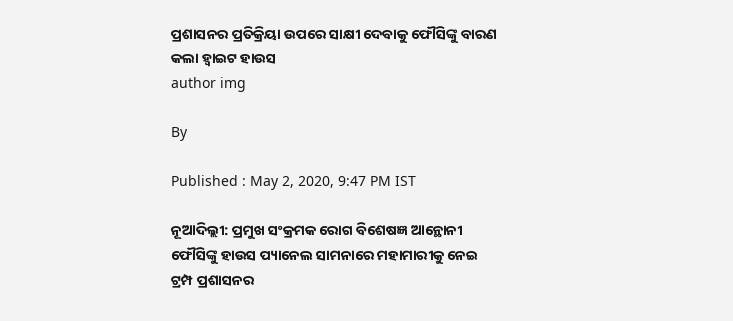ପ୍ରଶାସନର ପ୍ରତିକ୍ରିୟା ଉପରେ ସାକ୍ଷୀ ଦେବାକୁ ଫୌସିଙ୍କୁ ବାରଣ କଲା ହ୍ବାଇଟ ହାଉସ
author img

By

Published : May 2, 2020, 9:47 PM IST

ନୂଆଦିଲ୍ଲୀ: ପ୍ରମୁଖ ସଂକ୍ରମକ ରୋଗ ବିଶେଷଜ୍ଞ ଆନ୍ଥୋନୀ ଫୌସିଙ୍କୁ ହାଉସ ପ୍ୟାନେଲ ସାମନାରେ ମହାମାରୀକୁ ନେଇ ଟ୍ରମ୍ପ ପ୍ରଶାସନର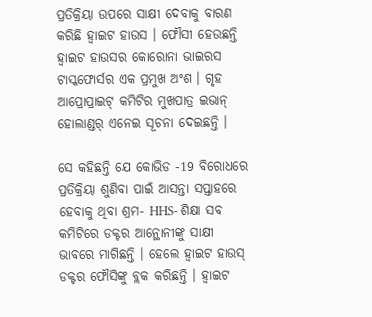ପ୍ରତିକ୍ରିୟା ଉପରେ ସାକ୍ଷୀ ଦେବାକୁ ବାରଣ କରିଛି ହ୍ବାଇଟ ହାଉସ । ଫୌସୀ ହେଉଛନ୍ତି ହ୍ବାଇଟ ହାଉସର କୋରୋନା ଭାଇରସ ଟାସ୍କଫୋର୍ସର ଏକ ପ୍ରମୁଖ ଅଂଶ । ଗୃହ ଆପ୍ରୋପ୍ରାଇଟ୍ କମିଟିର ମୁଖପାତ୍ର ଇଭାନ୍ ହୋଲାଣ୍ଡର୍ ଏନେଇ ସୂଚନା ଦେଇଛନ୍ତି ।

ସେ କହିଛନ୍ତି ଯେ କୋଭିଡ -19 ବିରୋଧରେ ପ୍ରତିକ୍ରିୟା ଶୁଣିବା ପାଇଁ ଆସନ୍ତା ସପ୍ତାହରେ ହେବାକୁ ଥିବା ଶ୍ରମ- HHS- ଶିକ୍ଷା ସବ କମିଟିରେ ଡକ୍ଟର ଆନ୍ଥୋନୀଙ୍କୁ ସାକ୍ଷୀ ଭାବରେ ମାଗିଛନ୍ତି । ହେଲେ ହ୍ବାଇଟ ହାଉସ୍ ଡକ୍ଟର ଫୌସିଙ୍କୁ ବ୍ଲକ କରିଛନ୍ତି । ହ୍ବାଇଟ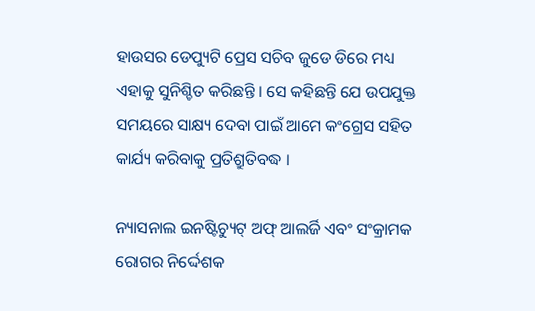ହାଉସର ଡେପ୍ୟୁଟି ପ୍ରେସ ସଚିବ ଜୁଡେ ଡିରେ ମଧ୍ୟ ଏହାକୁ ସୁନିଶ୍ଚିତ କରିଛନ୍ତି । ସେ କହିଛନ୍ତି ଯେ ଉପଯୁକ୍ତ ସମୟରେ ସାକ୍ଷ୍ୟ ଦେବା ପାଇଁ ଆମେ କଂଗ୍ରେସ ସହିତ କାର୍ଯ୍ୟ କରିବାକୁ ପ୍ରତିଶ୍ରୁତିବଦ୍ଧ ।

ନ୍ୟାସନାଲ ଇନଷ୍ଟିଚ୍ୟୁଟ୍ ଅଫ୍ ଆଲର୍ଜି ଏବଂ ସଂକ୍ରାମକ ରୋଗର ନିର୍ଦ୍ଦେଶକ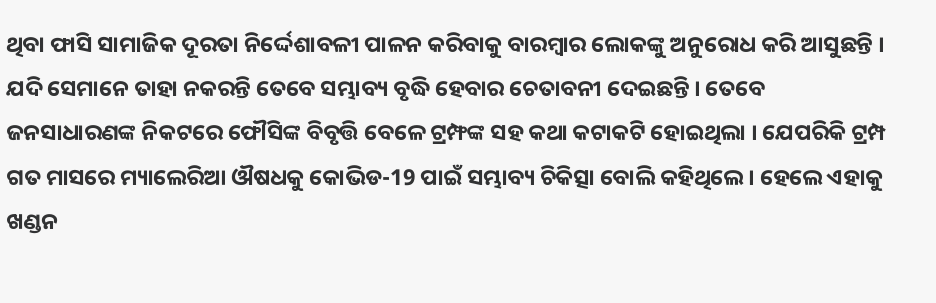ଥିବା ଫାସି ସାମାଜିକ ଦୂରତା ନିର୍ଦ୍ଦେଶାବଳୀ ପାଳନ କରିବାକୁ ବାରମ୍ବାର ଲୋକଙ୍କୁ ଅନୁରୋଧ କରି ଆସୁଛନ୍ତି । ଯଦି ସେମାନେ ତାହା ନକରନ୍ତି ତେବେ ସମ୍ଭାବ୍ୟ ବୃଦ୍ଧି ହେବାର ଚେତାବନୀ ଦେଇଛନ୍ତି । ତେବେ ଜନସାଧାରଣଙ୍କ ନିକଟରେ ଫୌସିଙ୍କ ବିବୃତ୍ତି ବେଳେ ଟ୍ରମ୍ଫଙ୍କ ସହ କଥା କଟାକଟି ହୋଇଥିଲା । ଯେପରିକି ଟ୍ରମ୍ପ ଗତ ମାସରେ ମ୍ୟାଲେରିଆ ଔଷଧକୁ କୋଭିଡ-19 ପାଇଁ ସମ୍ଭାବ୍ୟ ଚିକିତ୍ସା ବୋଲି କହିଥିଲେ । ହେଲେ ଏହାକୁ ଖଣ୍ଡନ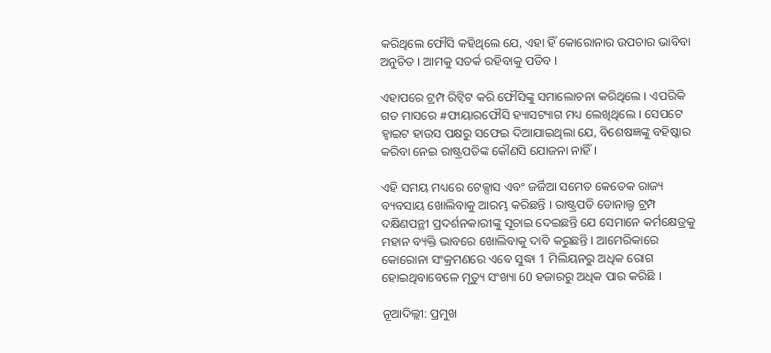କରିଥିଲେ ଫୌସି କହିଥିଲେ ଯେ, ଏହା ହିଁ କୋରୋନାର ଉପଚାର ଭାବିବା ଅନୁଚିତ । ଆମକୁ ସତର୍କ ରହିବାକୁ ପଡିବ ।

ଏହାପରେ ଟ୍ରମ୍ପ ରିଟ୍ବିଟ କରି ଫୌସିଙ୍କୁ ସମାଲୋଚନା କରିଥିଲେ । ଏପରିକି ଗତ ମାସରେ #ଫାୟାରଫୌସି ହ୍ୟାସଟ୍ୟାଗ ମଧ୍ୟ ଲେଖିଥିଲେ । ସେପଟେ ହ୍ବାଇଟ ହାଉସ ପକ୍ଷରୁ ସଫେଇ ଦିଆଯାଇଥିଲା ଯେ, ବିଶେଷଜ୍ଞଙ୍କୁ ବହିଷ୍କାର କରିବା ନେଇ ରାଷ୍ଟ୍ରପତିଙ୍କ କୌଣସି ଯୋଜନା ନାହିଁ ।

ଏହି ସମୟ ମଧ୍ୟରେ ଟେକ୍ସାସ ଏବଂ ଜର୍ଜିଆ ସମେତ କେତେକ ରାଜ୍ୟ ବ୍ୟବସାୟ ଖୋଲିବାକୁ ଆରମ୍ଭ କରିଛନ୍ତି । ରାଷ୍ଟ୍ରପତି ଡୋନାଲ୍ଡ ଟ୍ରମ୍ପ ଦକ୍ଷିଣପନ୍ଥୀ ପ୍ରଦର୍ଶନକାରୀଙ୍କୁ ସୂଚାଇ ଦେଇଛନ୍ତି ଯେ ସେମାନେ କର୍ମକ୍ଷେତ୍ରକୁ ମହାନ ବ୍ୟକ୍ତି ଭାବରେ ଖୋଲିବାକୁ ଦାବି କରୁଛନ୍ତି । ଆମେରିକାରେ କୋରୋନା ସଂକ୍ରମଣରେ ଏବେ ସୁଦ୍ଧା 1 ମିଲିୟନରୁ ଅଧିକ ରୋଗ ହୋଇଥିବାବେଳେ ମୃତ୍ୟୁ ସଂଖ୍ୟା 60 ହଜାରରୁ ଅଧିକ ପାର କରିଛି ।

ନୂଆଦିଲ୍ଲୀ: ପ୍ରମୁଖ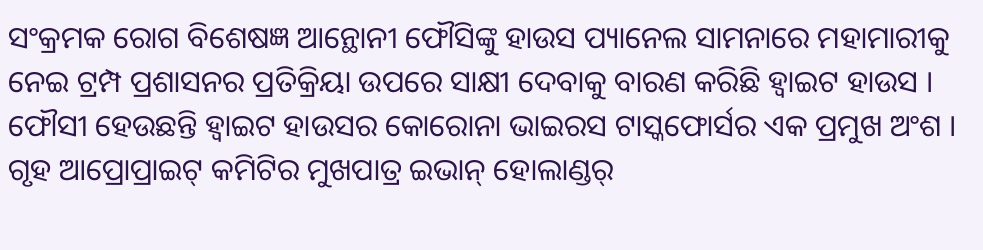ସଂକ୍ରମକ ରୋଗ ବିଶେଷଜ୍ଞ ଆନ୍ଥୋନୀ ଫୌସିଙ୍କୁ ହାଉସ ପ୍ୟାନେଲ ସାମନାରେ ମହାମାରୀକୁ ନେଇ ଟ୍ରମ୍ପ ପ୍ରଶାସନର ପ୍ରତିକ୍ରିୟା ଉପରେ ସାକ୍ଷୀ ଦେବାକୁ ବାରଣ କରିଛି ହ୍ବାଇଟ ହାଉସ । ଫୌସୀ ହେଉଛନ୍ତି ହ୍ବାଇଟ ହାଉସର କୋରୋନା ଭାଇରସ ଟାସ୍କଫୋର୍ସର ଏକ ପ୍ରମୁଖ ଅଂଶ । ଗୃହ ଆପ୍ରୋପ୍ରାଇଟ୍ କମିଟିର ମୁଖପାତ୍ର ଇଭାନ୍ ହୋଲାଣ୍ଡର୍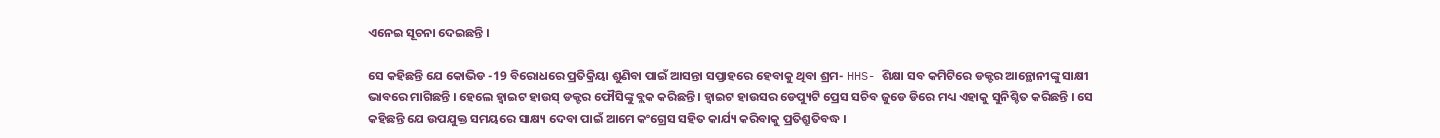ଏନେଇ ସୂଚନା ଦେଇଛନ୍ତି ।

ସେ କହିଛନ୍ତି ଯେ କୋଭିଡ -19 ବିରୋଧରେ ପ୍ରତିକ୍ରିୟା ଶୁଣିବା ପାଇଁ ଆସନ୍ତା ସପ୍ତାହରେ ହେବାକୁ ଥିବା ଶ୍ରମ- HHS- ଶିକ୍ଷା ସବ କମିଟିରେ ଡକ୍ଟର ଆନ୍ଥୋନୀଙ୍କୁ ସାକ୍ଷୀ ଭାବରେ ମାଗିଛନ୍ତି । ହେଲେ ହ୍ବାଇଟ ହାଉସ୍ ଡକ୍ଟର ଫୌସିଙ୍କୁ ବ୍ଲକ କରିଛନ୍ତି । ହ୍ବାଇଟ ହାଉସର ଡେପ୍ୟୁଟି ପ୍ରେସ ସଚିବ ଜୁଡେ ଡିରେ ମଧ୍ୟ ଏହାକୁ ସୁନିଶ୍ଚିତ କରିଛନ୍ତି । ସେ କହିଛନ୍ତି ଯେ ଉପଯୁକ୍ତ ସମୟରେ ସାକ୍ଷ୍ୟ ଦେବା ପାଇଁ ଆମେ କଂଗ୍ରେସ ସହିତ କାର୍ଯ୍ୟ କରିବାକୁ ପ୍ରତିଶ୍ରୁତିବଦ୍ଧ ।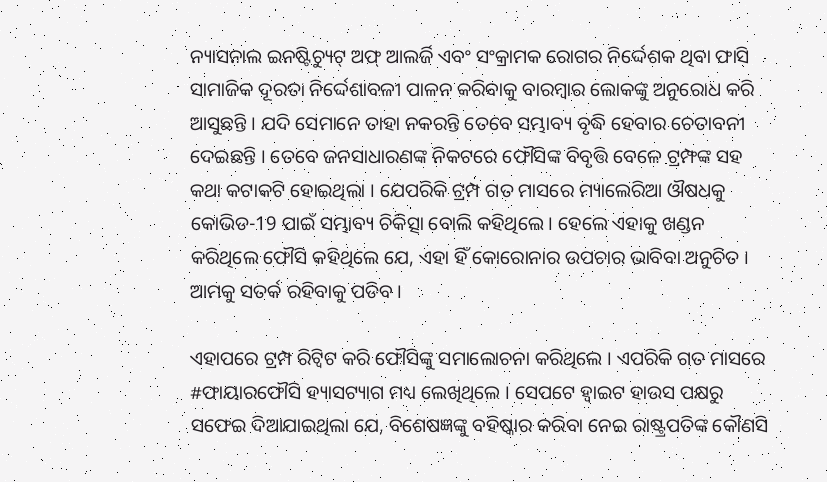ନ୍ୟାସନାଲ ଇନଷ୍ଟିଚ୍ୟୁଟ୍ ଅଫ୍ ଆଲର୍ଜି ଏବଂ ସଂକ୍ରାମକ ରୋଗର ନିର୍ଦ୍ଦେଶକ ଥିବା ଫାସି ସାମାଜିକ ଦୂରତା ନିର୍ଦ୍ଦେଶାବଳୀ ପାଳନ କରିବାକୁ ବାରମ୍ବାର ଲୋକଙ୍କୁ ଅନୁରୋଧ କରି ଆସୁଛନ୍ତି । ଯଦି ସେମାନେ ତାହା ନକରନ୍ତି ତେବେ ସମ୍ଭାବ୍ୟ ବୃଦ୍ଧି ହେବାର ଚେତାବନୀ ଦେଇଛନ୍ତି । ତେବେ ଜନସାଧାରଣଙ୍କ ନିକଟରେ ଫୌସିଙ୍କ ବିବୃତ୍ତି ବେଳେ ଟ୍ରମ୍ଫଙ୍କ ସହ କଥା କଟାକଟି ହୋଇଥିଲା । ଯେପରିକି ଟ୍ରମ୍ପ ଗତ ମାସରେ ମ୍ୟାଲେରିଆ ଔଷଧକୁ କୋଭିଡ-19 ପାଇଁ ସମ୍ଭାବ୍ୟ ଚିକିତ୍ସା ବୋଲି କହିଥିଲେ । ହେଲେ ଏହାକୁ ଖଣ୍ଡନ କରିଥିଲେ ଫୌସି କହିଥିଲେ ଯେ, ଏହା ହିଁ କୋରୋନାର ଉପଚାର ଭାବିବା ଅନୁଚିତ । ଆମକୁ ସତର୍କ ରହିବାକୁ ପଡିବ ।

ଏହାପରେ ଟ୍ରମ୍ପ ରିଟ୍ବିଟ କରି ଫୌସିଙ୍କୁ ସମାଲୋଚନା କରିଥିଲେ । ଏପରିକି ଗତ ମାସରେ #ଫାୟାରଫୌସି ହ୍ୟାସଟ୍ୟାଗ ମଧ୍ୟ ଲେଖିଥିଲେ । ସେପଟେ ହ୍ବାଇଟ ହାଉସ ପକ୍ଷରୁ ସଫେଇ ଦିଆଯାଇଥିଲା ଯେ, ବିଶେଷଜ୍ଞଙ୍କୁ ବହିଷ୍କାର କରିବା ନେଇ ରାଷ୍ଟ୍ରପତିଙ୍କ କୌଣସି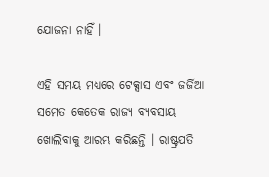ଯୋଜନା ନାହିଁ ।

ଏହି ସମୟ ମଧ୍ୟରେ ଟେକ୍ସାସ ଏବଂ ଜର୍ଜିଆ ସମେତ କେତେକ ରାଜ୍ୟ ବ୍ୟବସାୟ ଖୋଲିବାକୁ ଆରମ୍ଭ କରିଛନ୍ତି । ରାଷ୍ଟ୍ରପତି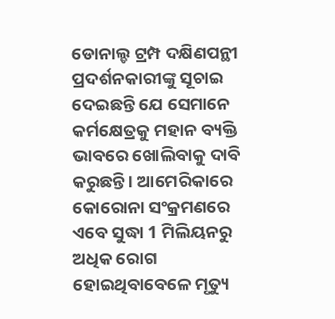ଡୋନାଲ୍ଡ ଟ୍ରମ୍ପ ଦକ୍ଷିଣପନ୍ଥୀ ପ୍ରଦର୍ଶନକାରୀଙ୍କୁ ସୂଚାଇ ଦେଇଛନ୍ତି ଯେ ସେମାନେ କର୍ମକ୍ଷେତ୍ରକୁ ମହାନ ବ୍ୟକ୍ତି ଭାବରେ ଖୋଲିବାକୁ ଦାବି କରୁଛନ୍ତି । ଆମେରିକାରେ କୋରୋନା ସଂକ୍ରମଣରେ ଏବେ ସୁଦ୍ଧା 1 ମିଲିୟନରୁ ଅଧିକ ରୋଗ ହୋଇଥିବାବେଳେ ମୃତ୍ୟୁ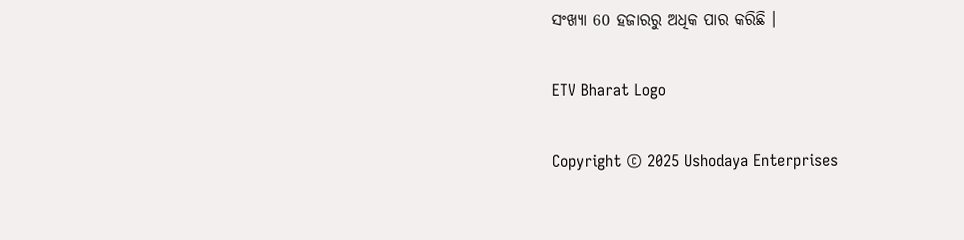ସଂଖ୍ୟା 60 ହଜାରରୁ ଅଧିକ ପାର କରିଛି ।

ETV Bharat Logo

Copyright © 2025 Ushodaya Enterprises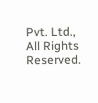Pvt. Ltd., All Rights Reserved.